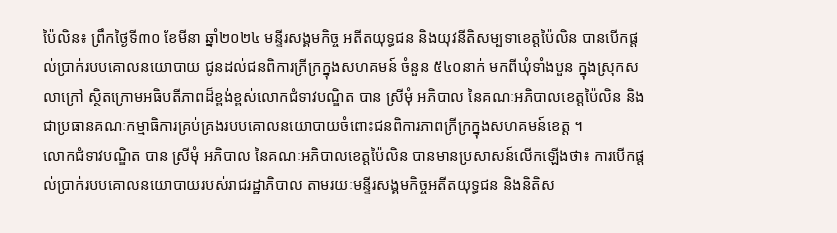ប៉ៃលិន៖ ព្រឹកថ្ងៃទី៣០ ខែមីនា ឆ្នាំ២០២៤ មន្ទីរសង្គមកិច្ច អតីតយុទ្ធជន និងយុវនីតិសម្បទាខេត្តប៉ៃលិន បានបើកផ្តល់ប្រាក់របបគោលនយោបាយ ជូនដល់ជនពិការក្រីក្រក្នុងសហគមន៍ ចំនួន ៥៤០នាក់ មកពីឃុំទាំងបួន ក្នុងស្រុកសលាក្រៅ ស្ថិតក្រោមអធិបតីភាពដ៏ខ្ពង់ខ្ពស់លោកជំទាវបណ្ឌិត បាន ស្រីមុំ អភិបាល នៃគណៈអភិបាលខេត្តប៉ៃលិន និងជាប្រធានគណៈកម្មាធិការគ្រប់គ្រងរបបគោលនយោបាយចំពោះជនពិការភាពក្រីក្រក្នុងសហគមន៍ខេត្ត ។
លោកជំទាវបណ្ឌិត បាន ស្រីមុំ អភិបាល នៃគណៈអភិបាលខេត្តប៉ៃលិន បានមានប្រសាសន៍លើកឡើងថា៖ ការបើកផ្តល់ប្រាក់របបគោលនយោបាយរបស់រាជរដ្ឋាភិបាល តាមរយៈមន្ទីរសង្គមកិច្ចអតីតយុទ្ធជន និងនិតិស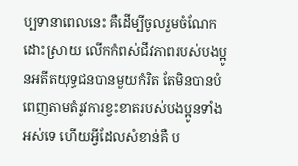ប្បទានាពេលនេះ គឺដើម្បីចូលរួមចំណែកដោះស្រាយ លើកកំពស់ជីវភាពរបស់បងប្អូនអតីតយុទ្ធជនបានមួយកំរិត តែមិនបានបំពេញតាមតំរូវការខ្វះខាតរបស់បងប្អូនទាំងអស់ទេ ហើយអ្វីដែលសំខាន់គឺ ប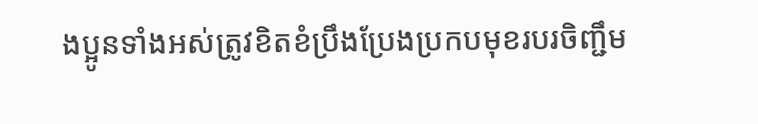ងប្អូនទាំងអស់ត្រូវខិតខំប្រឹងប្រែងប្រកបមុខរបរចិញ្ជឹម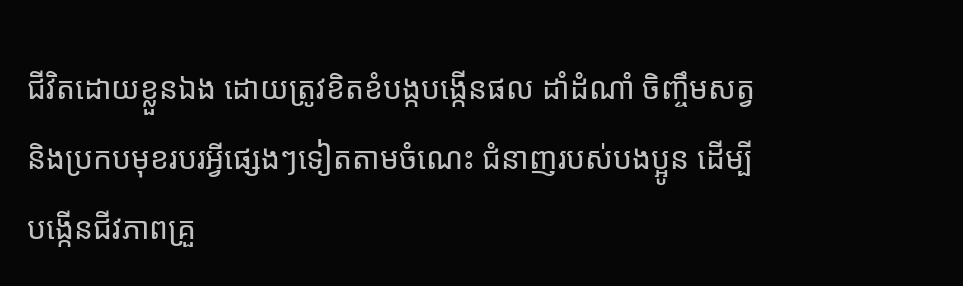ជីវិតដោយខ្លួនឯង ដោយត្រូវខិតខំបង្កបង្កើនផល ដាំដំណាំ ចិញ្ចឹមសត្វ និងប្រកបមុខរបរអ្វីផ្សេងៗទៀតតាមចំណេះ ជំនាញរបស់បងប្អូន ដើម្បីបង្កើនជីវភាពគ្រួ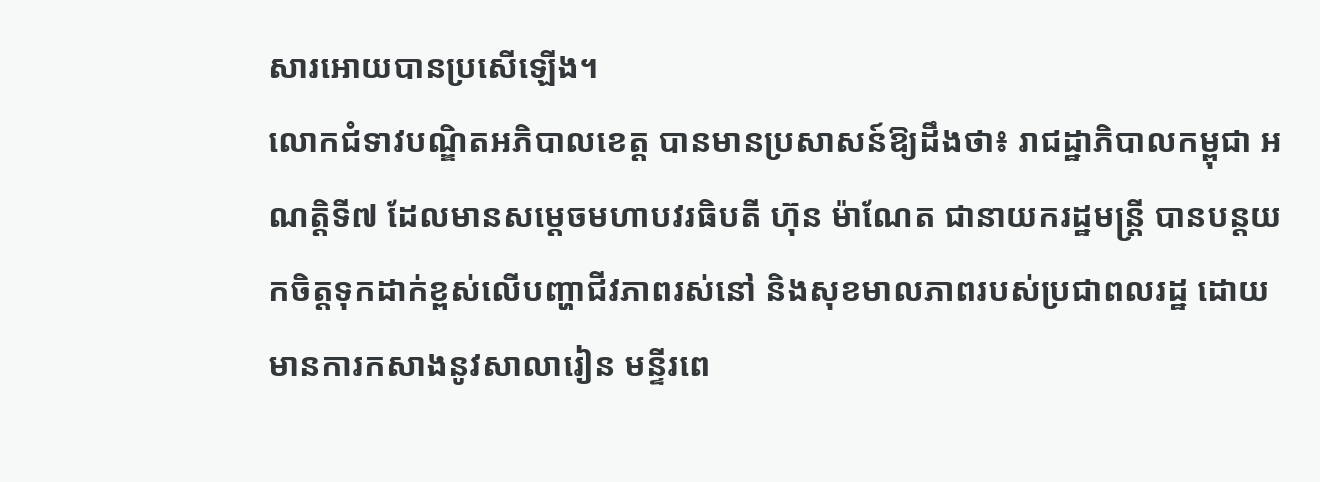សារអោយបានប្រសើឡើង។
លោកជំទាវបណ្ឌិតអភិបាលខេត្ត បានមានប្រសាសន៍ឱ្យដឹងថា៖ រាជដ្ឋាភិបាលកម្ពុជា អណត្តិទី៧ ដែលមានសម្តេចមហាបវរធិបតី ហ៊ុន ម៉ាណែត ជានាយករដ្ឋមន្ត្រី បានបន្តយកចិត្តទុកដាក់ខ្ពស់លើបញ្ហាជីវភាពរស់នៅ និងសុខមាលភាពរបស់ប្រជាពលរដ្ឋ ដោយមានការកសាងនូវសាលារៀន មន្ទីរពេ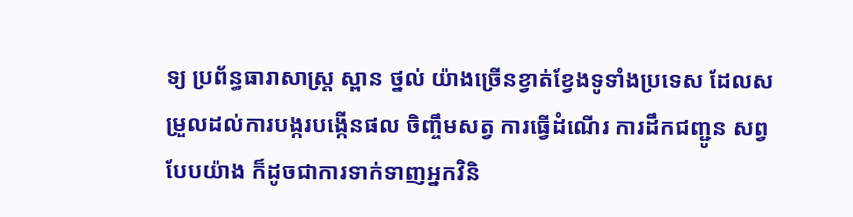ទ្យ ប្រព័ន្ធធារាសាស្រ្ត ស្ពាន ថ្នល់ យ៉ាងច្រើនខ្វាត់ខ្វែងទូទាំងប្រទេស ដែលសម្រួលដល់ការបង្ករបង្កើនផល ចិញ្ចឹមសត្វ ការធ្វើដំណើរ ការដឹកជញ្ជូន សព្វបែបយ៉ាង ក៏ដូចជាការទាក់ទាញអ្នកវិនិ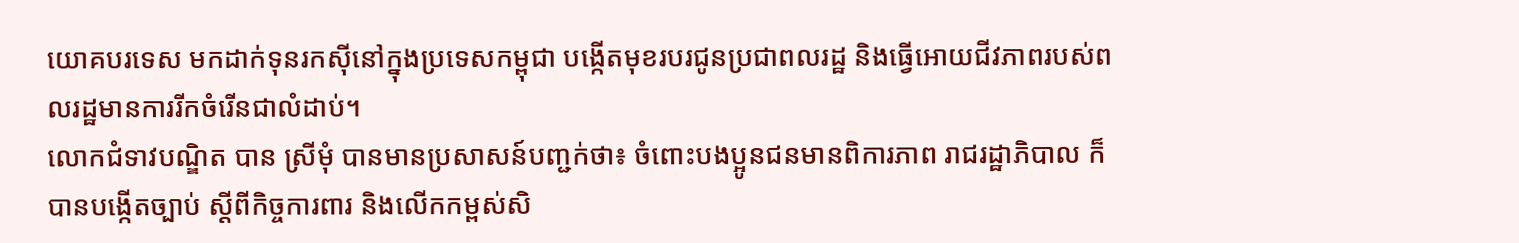យោគបរទេស មកដាក់ទុនរកស៊ីនៅក្នុងប្រទេសកម្ពុជា បង្កើតមុខរបរជូនប្រជាពលរដ្ឋ និងធ្វើអោយជីវភាពរបស់ពលរដ្ឋមានការរីកចំរើនជាលំដាប់។
លោកជំទាវបណ្ឌិត បាន ស្រីមុំ បានមានប្រសាសន៍បញ្ជក់ថា៖ ចំពោះបងប្អូនជនមានពិការភាព រាជរដ្ឋាភិបាល ក៏បានបង្កើតច្បាប់ ស្ដីពីកិច្ចការពារ និងលើកកម្ពស់សិ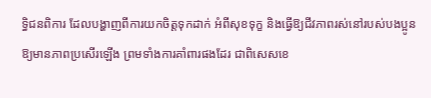ទ្ធិជនពិការ ដែលបង្ហាញពីការយកចិត្តទុកដាក់ អំពីសុខទុក្ខ និងធ្វើឱ្យជីវភាពរស់នៅរបស់បងប្អូន ឱ្យមានភាពប្រសើរឡើង ព្រមទាំងការគាំពារផងដែរ ជាពិសេសខេ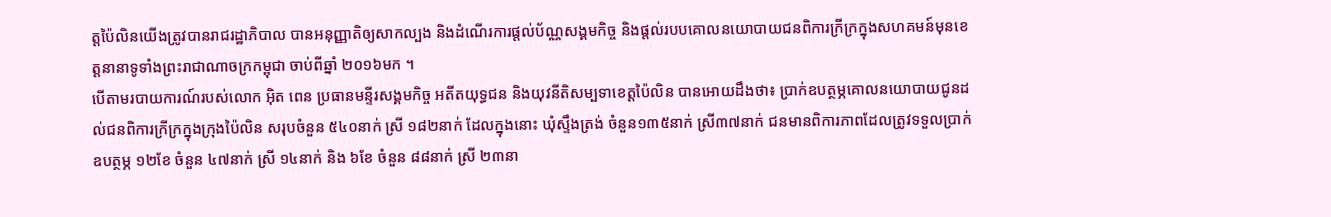ត្តប៉ៃលិនយើងត្រូវបានរាជរដ្ឋាភិបាល បានអនុញ្ញាតិឲ្យសាកល្បង និងដំណើរការផ្តល់ប័ណ្ណសង្គមកិច្ច និងផ្តល់របបគោលនយោបាយជនពិការក្រីក្រក្នុងសហគមន៍មុនខេត្តនានាទូទាំងព្រះរាជាណាចក្រកម្ពុជា ចាប់ពីឆ្នាំ ២០១៦មក ។
បើតាមរបាយការណ៍របស់លោក អ៊ិត ពេន ប្រធានមន្ទីរសង្គមកិច្ច អតីតយុទ្ធជន និងយុវនីតិសម្បទាខេត្តប៉ៃលិន បានអោយដឹងថា៖ ប្រាក់ឧបត្ថម្ភគោលនយោបាយជូនដល់ជនពិការក្រីក្រក្នុងក្រុងប៉ៃលិន សរុបចំនួន ៥៤០នាក់ ស្រី ១៨២នាក់ ដែលក្នុងនោះ ឃុំស្ទឹងត្រង់ ចំនួន១៣៥នាក់ ស្រី៣៧នាក់ ជនមានពិការភាពដែលត្រូវទទួលប្រាក់ឧបត្ថម្ភ ១២ខែ ចំនួន ៤៧នាក់ ស្រី ១៤នាក់ និង ៦ខែ ចំនួន ៨៨នាក់ ស្រី ២៣នា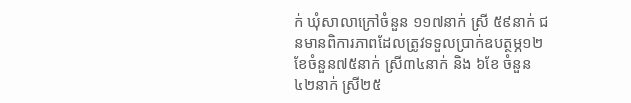ក់ ឃុំសាលាក្រៅចំនួន ១១៧នាក់ ស្រី ៥៩នាក់ ជនមានពិការភាពដែលត្រូវទទួលប្រាក់ឧបត្ថម្ភ១២ខែចំនួន៧៥នាក់ ស្រី៣៤នាក់ និង ៦ខែ ចំនួន ៤២នាក់ ស្រី២៥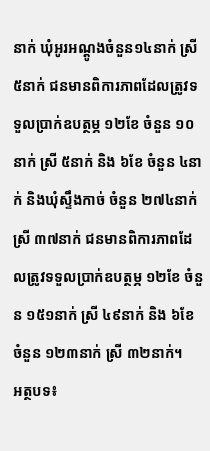នាក់ ឃុំអូរអណ្ដូងចំនួន១៤នាក់ ស្រី៥នាក់ ជនមានពិការភាពដែលត្រូវទទួលប្រាក់ឧបត្ថម្ភ ១២ខែ ចំនួន ១០នាក់ ស្រី ៥នាក់ និង ៦ខែ ចំនួន ៤នាក់ និងឃុំស្ទឹងកាច់ ចំនួន ២៧៤នាក់ ស្រី ៣៧នាក់ ជនមានពិការភាពដែលត្រូវទទួលប្រាក់ឧបត្ថម្ភ ១២ខែ ចំនួន ១៥១នាក់ ស្រី ៤៩នាក់ និង ៦ខែ ចំនួន ១២៣នាក់ ស្រី ៣២នាក់។
អត្ថបទ៖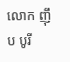លោក ញ៉ឹប បូរី